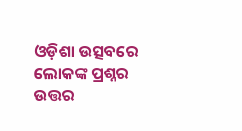ଓଡ଼ିଶା ଉତ୍ସବରେ ଲୋକଙ୍କ ପ୍ରଶ୍ନର ଉତ୍ତର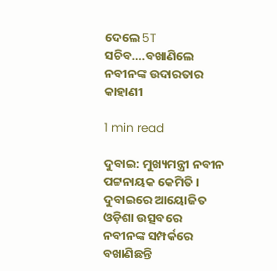ଦେଲେ 5T ସଚିବ….ବଖାଣିଲେ ନବୀନଙ୍କ ଉଦାରତାର କାହାଣୀ

1 min read

ଦୁବାଇ: ମୁଖ୍ୟମନ୍ତ୍ରୀ ନବୀନ ପଟ୍ଟନାୟକ କେମିତି । ଦୁବାଇରେ ଆୟୋଜିତ ଓଡ଼ିଶା ଉତ୍ସବରେ ନବୀନଙ୍କ ସମ୍ପର୍କରେ ବଖାଣିଛନ୍ତି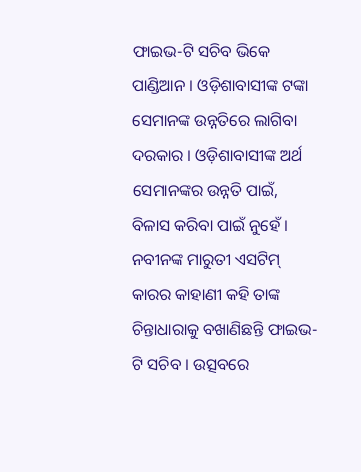ଫାଇଭ-ଟି ସଚିବ ଭିକେ ପାଣ୍ଡିଆନ । ଓଡ଼ିଶାବାସୀଙ୍କ ଟଙ୍କା ସେମାନଙ୍କ ଉନ୍ନତିରେ ଲାଗିବା ଦରକାର । ଓଡ଼ିଶାବାସୀଙ୍କ ଅର୍ଥ ସେମାନଙ୍କର ଉନ୍ନତି ପାଇଁ, ବିଳାସ କରିବା ପାଇଁ ନୁହେଁ । ନବୀନଙ୍କ ମାରୁତୀ ଏସଟିମ୍ କାରର କାହାଣୀ କହି ତାଙ୍କ ଚିନ୍ତାଧାରାକୁ ବଖାଣିଛନ୍ତି ଫାଇଭ-ଟି ସଚିବ । ଉତ୍ସବରେ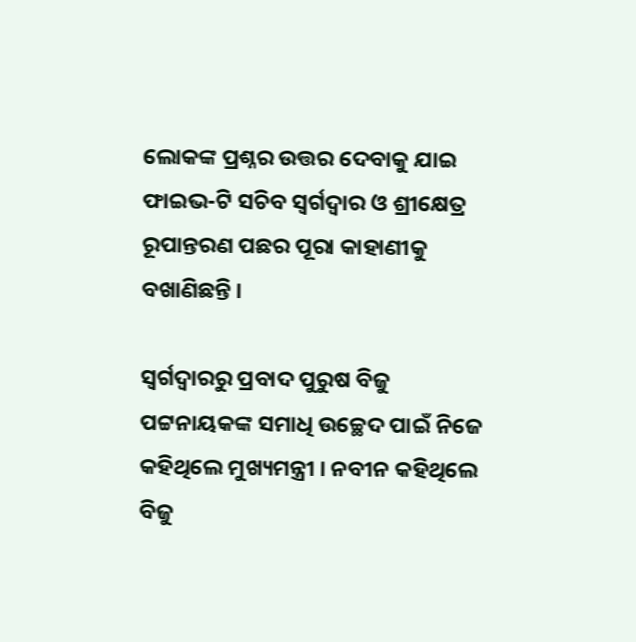ଲୋକଙ୍କ ପ୍ରଶ୍ନର ଉତ୍ତର ଦେବାକୁ ଯାଇ ଫାଇଭ-ଟି ସଚିବ ସ୍ବର୍ଗଦ୍ବାର ଓ ଶ୍ରୀକ୍ଷେତ୍ର ରୂପାନ୍ତରଣ ପଛର ପୂରା କାହାଣୀକୁ ବଖାଣିଛନ୍ତି ।

ସ୍ବର୍ଗଦ୍ବାରରୁ ପ୍ରବାଦ ପୁରୁଷ ବିଜୁ ପଟ୍ଟନାୟକଙ୍କ ସମାଧି ଉଚ୍ଛେଦ ପାଇଁ ନିଜେ କହିଥିଲେ ମୁଖ୍ୟମନ୍ତ୍ରୀ । ନବୀନ କହିଥିଲେ ବିଜୁ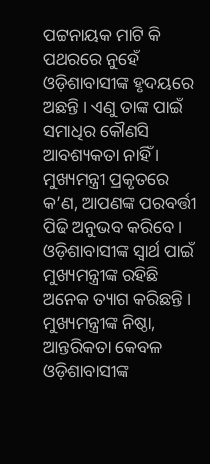ପଟ୍ଟନାୟକ ମାଟି କି ପଥରରେ ନୁହେଁ ଓଡ଼ିଶାବାସୀଙ୍କ ହୃଦୟରେ ଅଛନ୍ତି । ଏଣୁ ତାଙ୍କ ପାଇଁ ସମାଧିର କୌଣସି ଆବଶ୍ୟକତା ନାହିଁ । ମୁଖ୍ୟମନ୍ତ୍ରୀ ପ୍ରକୃତରେ କ’ଣ, ଆପଣଙ୍କ ପରବର୍ତ୍ତୀ ପିଢି ଅନୁଭବ କରିବେ । ଓଡ଼ିଶାବାସୀଙ୍କ ସ୍ବାର୍ଥ ପାଇଁ ମୁଖ୍ୟମନ୍ତ୍ରୀଙ୍କ ରହିଛି ଅନେକ ତ୍ୟାଗ କରିଛନ୍ତି । ମୁଖ୍ୟମନ୍ତ୍ରୀଙ୍କ ନିଷ୍ଠା, ଆନ୍ତରିକତା କେବଳ ଓଡ଼ିଶାବାସୀଙ୍କ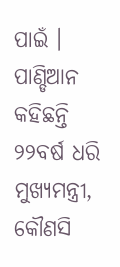ପାଇଁ । ପାଣ୍ଡିଆନ କହିଛନ୍ତି ୨୨ବର୍ଷ ଧରି ମୁଖ୍ୟମନ୍ତ୍ରୀ, କୌଣସି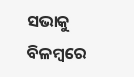ସଭାକୁ ବିଳମ୍ବରେ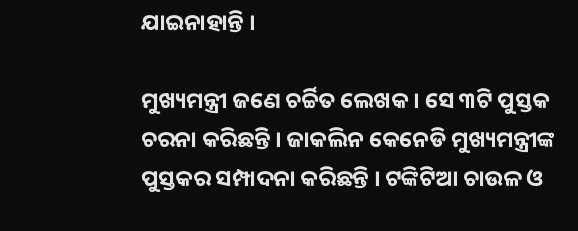ଯାଇନାହାନ୍ତି ।

ମୁଖ୍ୟମନ୍ତ୍ରୀ ଜଣେ ଚର୍ଚ୍ଚିତ ଲେଖକ । ସେ ୩ଟି ପୁସ୍ତକ ଚରନା କରିଛନ୍ତି । ଜାକଲିନ କେନେଡି ମୁଖ୍ୟମନ୍ତ୍ରୀଙ୍କ ପୁସ୍ତକର ସମ୍ପାଦନା କରିଛନ୍ତି । ଟଙ୍କିଟିଆ ଚାଉଳ ଓ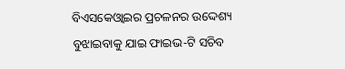ବିଏସକେଓ୍ବାଇର ପ୍ରଚଳନର ଉଦ୍ଦେଶ୍ୟ ବୁଝାଇବାକୁ ଯାଇ ଫାଇଭ-ଟି ସଚିବ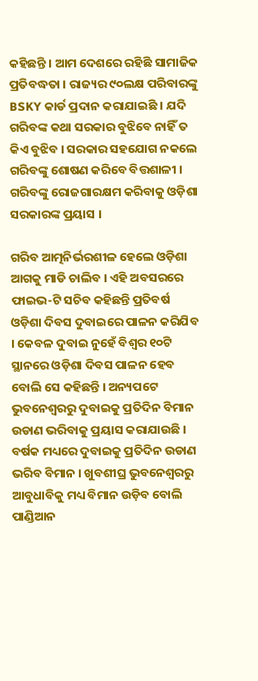କହିଛନ୍ତି । ଆମ ଦେଶରେ ରହିଛି ସାମାଜିକ ପ୍ରତିବଦ୍ଧତା । ରାଜ୍ୟର ୯୦ଲକ୍ଷ ପରିବାରଙ୍କୁ BSKY କାର୍ଡ ପ୍ରଦାନ କରାଯାଇଛି । ଯଦି ଗରିବଙ୍କ କଥା ସରକାର ବୁଝିବେ ନାହିଁ ତ କିଏ ବୁଝିବ । ସରକାର ସହଯୋଗ ନକଲେ ଗରିବଙ୍କୁ ଶୋଷଣ କରିବେ ବିତ୍ତଶାଳୀ । ଗରିବଙ୍କୁ ରୋଜଗାରକ୍ଷମ କରିବାକୁ ଓଡ଼ିଶା ସରକାରଙ୍କ ପ୍ରୟାସ ।

ଗରିବ ଆତ୍ମନିର୍ଭରଶୀଳ ହେଲେ ଓଡ଼ିଶା ଆଗକୁ ମାଡି ଚାଲିବ । ଏହି ଅବସରରେ ଫାଇଭ-ଟି ସଚିବ କହିଛନ୍ତି ପ୍ରତିବର୍ଷ ଓଡ଼ିଶା ଦିବସ ଦୁବାଇରେ ପାଳନ କରିଯିବ । କେବଳ ଦୁବାଇ ନୁହେଁ ବିଶ୍ବର ୧୦ଟି ସ୍ଥାନରେ ଓଡ଼ିଶା ଦିବସ ପାଳନ ହେବ ବୋଲି ସେ କହିଛନ୍ତି । ଅନ୍ୟପଟେ ଭୁବନେଶ୍ବରରୁ ଦୁବାଇକୁ ପ୍ରତିଦିନ ବିମାନ ଉଡାଣ ଭରିବାକୁ ପ୍ରୟାସ କରାଯାଉଛି । ବର୍ଷକ ମଧ୍ୟରେ ଦୁବାଇକୁ ପ୍ରତିଦିନ ଉଡାଣ ଭରିବ ବିମାନ । ଖୁବଶୀଘ୍ର ଭୁବନେଶ୍ୱରରୁ ଆବୁଧାବିକୁ ମଧ୍ୟ ବିମାନ ଉଡ଼ିବ ବୋଲି ପାଣ୍ଡିଆନ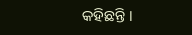କହିଛନ୍ତି ।